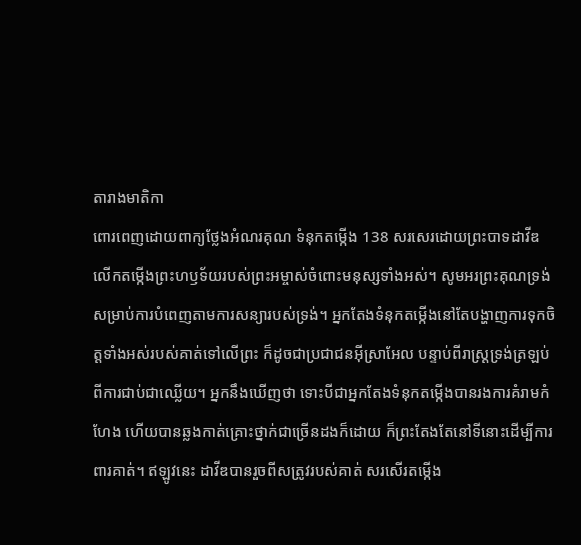តារាងមាតិកា
ពោរពេញដោយពាក្យថ្លែងអំណរគុណ ទំនុកតម្កើង 138 សរសេរដោយព្រះបាទដាវីឌ លើកតម្កើងព្រះហឫទ័យរបស់ព្រះអម្ចាស់ចំពោះមនុស្សទាំងអស់។ សូមអរព្រះគុណទ្រង់សម្រាប់ការបំពេញតាមការសន្យារបស់ទ្រង់។ អ្នកតែងទំនុកតម្កើងនៅតែបង្ហាញការទុកចិត្ដទាំងអស់របស់គាត់ទៅលើព្រះ ក៏ដូចជាប្រជាជនអ៊ីស្រាអែល បន្ទាប់ពីរាស្ដ្រទ្រង់ត្រឡប់ពីការជាប់ជាឈ្លើយ។ អ្នកនឹងឃើញថា ទោះបីជាអ្នកតែងទំនុកតម្កើងបានរងការគំរាមកំហែង ហើយបានឆ្លងកាត់គ្រោះថ្នាក់ជាច្រើនដងក៏ដោយ ក៏ព្រះតែងតែនៅទីនោះដើម្បីការពារគាត់។ ឥឡូវនេះ ដាវីឌបានរួចពីសត្រូវរបស់គាត់ សរសើរតម្កើង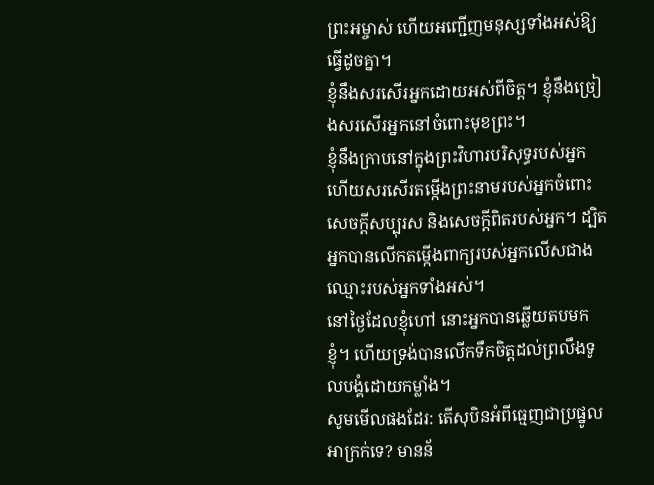ព្រះអម្ចាស់ ហើយអញ្ជើញមនុស្សទាំងអស់ឱ្យធ្វើដូចគ្នា។
ខ្ញុំនឹងសរសើរអ្នកដោយអស់ពីចិត្ត។ ខ្ញុំនឹងច្រៀងសរសើរអ្នកនៅចំពោះមុខព្រះ។
ខ្ញុំនឹងក្រាបនៅក្នុងព្រះវិហារបរិសុទ្ធរបស់អ្នក ហើយសរសើរតម្កើងព្រះនាមរបស់អ្នកចំពោះសេចក្ដីសប្បុរស និងសេចក្ដីពិតរបស់អ្នក។ ដ្បិតអ្នកបានលើកតម្កើងពាក្យរបស់អ្នកលើសជាងឈ្មោះរបស់អ្នកទាំងអស់។
នៅថ្ងៃដែលខ្ញុំហៅ នោះអ្នកបានឆ្លើយតបមកខ្ញុំ។ ហើយទ្រង់បានលើកទឹកចិត្តដល់ព្រលឹងទូលបង្គំដោយកម្លាំង។
សូមមើលផងដែរ: តើសុបិនអំពីធ្មេញជាប្រផ្នូលអាក្រក់ទេ? មានន័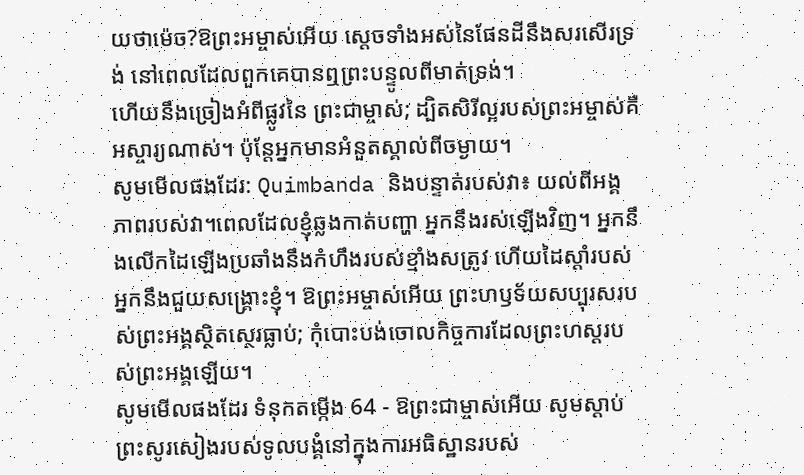យថាម៉េច?ឱព្រះអម្ចាស់អើយ ស្តេចទាំងអស់នៃផែនដីនឹងសរសើរទ្រង់ នៅពេលដែលពួកគេបានឮព្រះបន្ទូលពីមាត់ទ្រង់។
ហើយនឹងច្រៀងអំពីផ្លូវនៃ ព្រះជាម្ចាស់; ដ្បិតសិរីល្អរបស់ព្រះអម្ចាស់គឺអស្ចារ្យណាស់។ ប៉ុន្តែអ្នកមានអំនួតស្គាល់ពីចម្ងាយ។
សូមមើលផងដែរ: Quimbanda និងបន្ទាត់របស់វា៖ យល់ពីអង្គភាពរបស់វា។ពេលដែលខ្ញុំឆ្លងកាត់បញ្ហា អ្នកនឹងរស់ឡើងវិញ។ អ្នកនឹងលើកដៃឡើងប្រឆាំងនឹងកំហឹងរបស់ខ្មាំងសត្រូវ ហើយដៃស្តាំរបស់អ្នកនឹងជួយសង្គ្រោះខ្ញុំ។ ឱព្រះអម្ចាស់អើយ ព្រះហឫទ័យសប្បុរសរបស់ព្រះអង្គស្ថិតស្ថេរធ្លាប់; កុំបោះបង់ចោលកិច្ចការដែលព្រះហស្តរបស់ព្រះអង្គឡើយ។
សូមមើលផងដែរ ទំនុកតម្កើង 64 - ឱព្រះជាម្ចាស់អើយ សូមស្តាប់ព្រះសូរសៀងរបស់ទូលបង្គំនៅក្នុងការអធិស្ឋានរបស់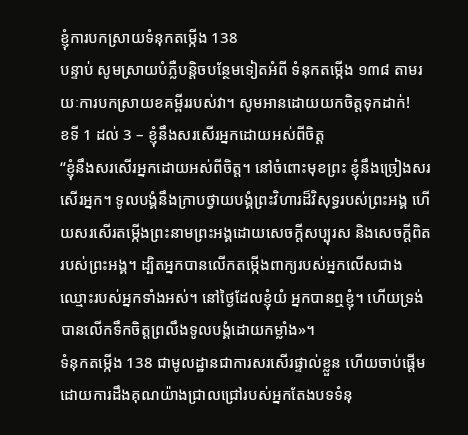ខ្ញុំការបកស្រាយទំនុកតម្កើង 138
បន្ទាប់ សូមស្រាយបំភ្លឺបន្តិចបន្ថែមទៀតអំពី ទំនុកតម្កើង ១៣៨ តាមរយៈការបកស្រាយខគម្ពីររបស់វា។ សូមអានដោយយកចិត្តទុកដាក់!
ខទី 1 ដល់ 3 – ខ្ញុំនឹងសរសើរអ្នកដោយអស់ពីចិត្ត
“ខ្ញុំនឹងសរសើរអ្នកដោយអស់ពីចិត្ត។ នៅចំពោះមុខព្រះ ខ្ញុំនឹងច្រៀងសរសើរអ្នក។ ទូលបង្គំនឹងក្រាបថ្វាយបង្គំព្រះវិហារដ៏វិសុទ្ធរបស់ព្រះអង្គ ហើយសរសើរតម្កើងព្រះនាមព្រះអង្គដោយសេចក្ដីសប្បុរស និងសេចក្ដីពិតរបស់ព្រះអង្គ។ ដ្បិតអ្នកបានលើកតម្កើងពាក្យរបស់អ្នកលើសជាងឈ្មោះរបស់អ្នកទាំងអស់។ នៅថ្ងៃដែលខ្ញុំយំ អ្នកបានឮខ្ញុំ។ ហើយទ្រង់បានលើកទឹកចិត្ដព្រលឹងទូលបង្គំដោយកម្លាំង»។
ទំនុកតម្កើង 138 ជាមូលដ្ឋានជាការសរសើរផ្ទាល់ខ្លួន ហើយចាប់ផ្តើមដោយការដឹងគុណយ៉ាងជ្រាលជ្រៅរបស់អ្នកតែងបទទំនុ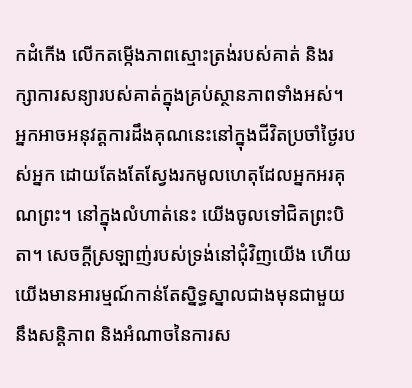កដំកើង លើកតម្កើងភាពស្មោះត្រង់របស់គាត់ និងរក្សាការសន្យារបស់គាត់ក្នុងគ្រប់ស្ថានភាពទាំងអស់។
អ្នកអាចអនុវត្តការដឹងគុណនេះនៅក្នុងជីវិតប្រចាំថ្ងៃរបស់អ្នក ដោយតែងតែស្វែងរកមូលហេតុដែលអ្នកអរគុណព្រះ។ នៅក្នុងលំហាត់នេះ យើងចូលទៅជិតព្រះបិតា។ សេចក្ដីស្រឡាញ់របស់ទ្រង់នៅជុំវិញយើង ហើយយើងមានអារម្មណ៍កាន់តែស្និទ្ធស្នាលជាងមុនជាមួយនឹងសន្តិភាព និងអំណាចនៃការស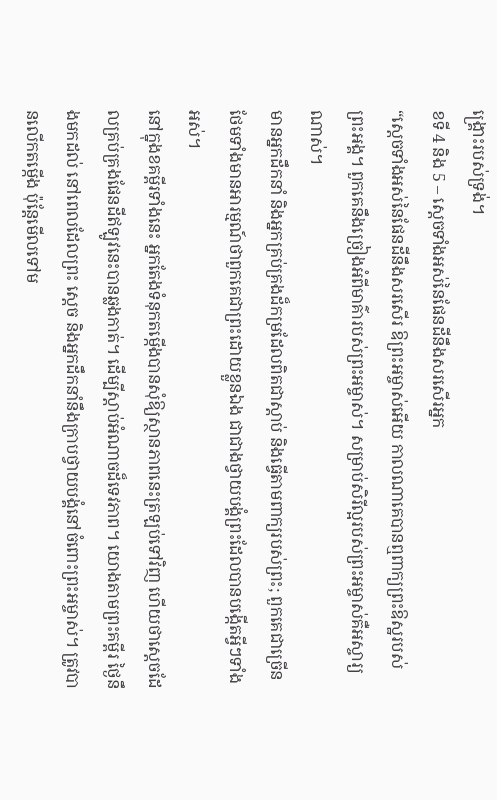ង្គ្រោះរបស់ទ្រង់។
ខទី 4 និង 5 – ស្តេចទាំងអស់នៃផែនដីនឹងសរសើរអ្នក
“ស្តេចទាំងអស់នៃផែនដីនឹងសរសើរ ឱព្រះអម្ចាស់អើយ កាលណាគេបានឮពាក្យព្រះឱស្ឋរបស់ព្រះអង្គ។ ពួកគេនឹងច្រៀងអំពីមាគ៌ារបស់ព្រះអម្ចាស់។ សម្រាប់សិរីល្អរបស់ព្រះអម្ចាស់គឺអស្ចារ្យណាស់។
មានអ្នកដឹកនាំ និងអ្នកគ្រប់គ្រងដ៏កម្រដែលពិតជាស្តាប់ និងធ្វើតាមពាក្យរបស់ព្រះ; ពួកគេជាច្រើនថែមទាំងមានអារម្មណ៍ថាពួកគេជាព្រះដោយខ្លួនឯង ជាជាងថ្វាយបង្គំព្រះដែលបានបង្កើតអ្វីៗទាំងអស់។
នៅក្នុងខគម្ពីរទាំងនេះ អ្នកតែងទំនុកតម្កើងបានសុំឱ្យស្ថានភាពនេះត្រឡប់ទៅវិញ ហើយថាស្តេចដែលគ្រប់គ្រងផែនដីឥឡូវនេះបានឆ្លងកាត់។ ដើម្បីស្តាប់អំណាចដ៏ទេវភាព។ យោងតាមព្រះគម្ពីរ ថ្ងៃនឹងមកដល់ នៅពេលដែលព្រះ ស្តេច និងអ្នកដឹកនាំនឹងក្រាបថ្វាយបង្គំនៅចំពោះព្រះអម្ចាស់។ ត្រូវបានលើកតម្កើង ប៉ុន្តែមើលទៅម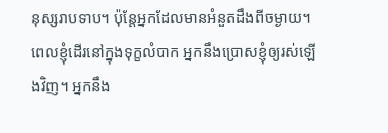នុស្សរាបទាប។ ប៉ុន្តែអ្នកដែលមានអំនួតដឹងពីចម្ងាយ។ ពេលខ្ញុំដើរនៅក្នុងទុក្ខលំបាក អ្នកនឹងប្រោសខ្ញុំឲ្យរស់ឡើងវិញ។ អ្នកនឹង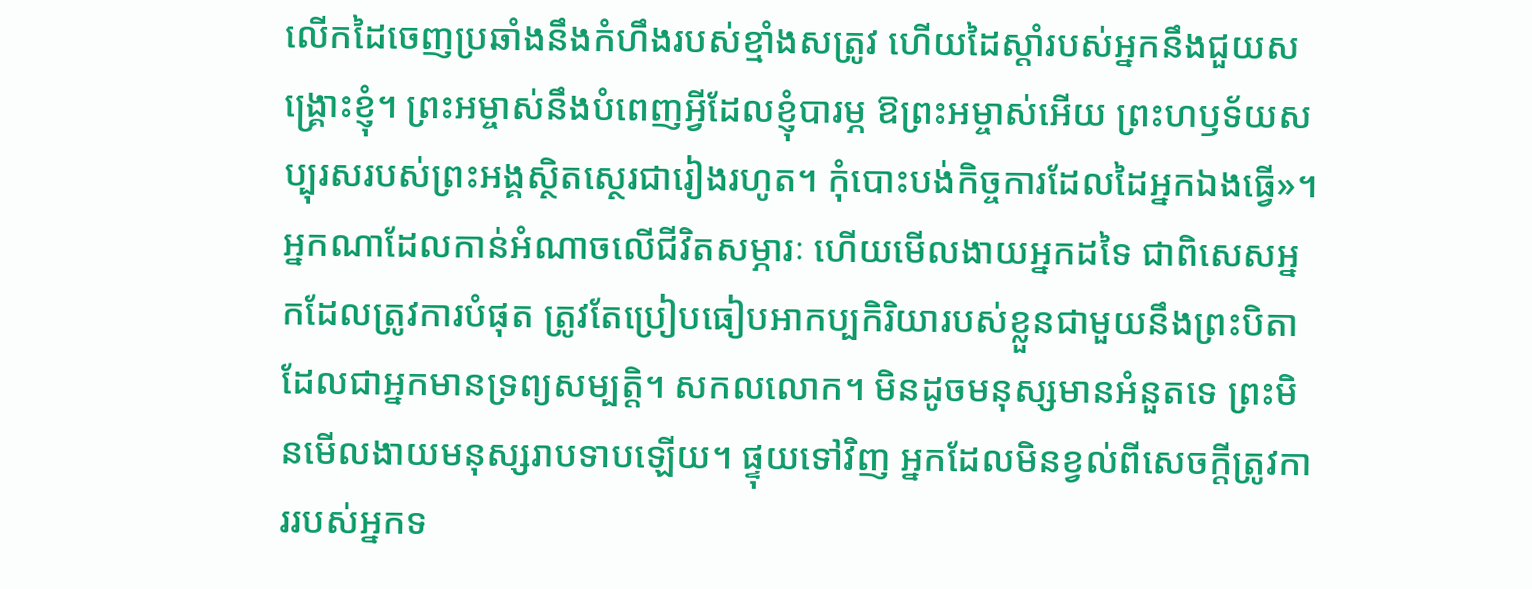លើកដៃចេញប្រឆាំងនឹងកំហឹងរបស់ខ្មាំងសត្រូវ ហើយដៃស្តាំរបស់អ្នកនឹងជួយសង្គ្រោះខ្ញុំ។ ព្រះអម្ចាស់នឹងបំពេញអ្វីដែលខ្ញុំបារម្ភ ឱព្រះអម្ចាស់អើយ ព្រះហឫទ័យសប្បុរសរបស់ព្រះអង្គស្ថិតស្ថេរជារៀងរហូត។ កុំបោះបង់កិច្ចការដែលដៃអ្នកឯងធ្វើ»។
អ្នកណាដែលកាន់អំណាចលើជីវិតសម្ភារៈ ហើយមើលងាយអ្នកដទៃ ជាពិសេសអ្នកដែលត្រូវការបំផុត ត្រូវតែប្រៀបធៀបអាកប្បកិរិយារបស់ខ្លួនជាមួយនឹងព្រះបិតាដែលជាអ្នកមានទ្រព្យសម្បត្តិ។ សកលលោក។ មិនដូចមនុស្សមានអំនួតទេ ព្រះមិនមើលងាយមនុស្សរាបទាបឡើយ។ ផ្ទុយទៅវិញ អ្នកដែលមិនខ្វល់ពីសេចក្តីត្រូវការរបស់អ្នកទ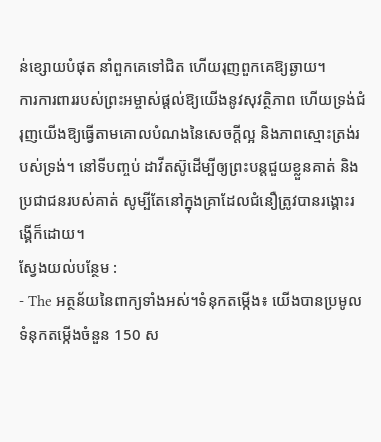ន់ខ្សោយបំផុត នាំពួកគេទៅជិត ហើយរុញពួកគេឱ្យឆ្ងាយ។
ការការពាររបស់ព្រះអម្ចាស់ផ្តល់ឱ្យយើងនូវសុវត្ថិភាព ហើយទ្រង់ជំរុញយើងឱ្យធ្វើតាមគោលបំណងនៃសេចក្តីល្អ និងភាពស្មោះត្រង់របស់ទ្រង់។ នៅទីបញ្ចប់ ដាវីតស៊ូដើម្បីឲ្យព្រះបន្តជួយខ្លួនគាត់ និងប្រជាជនរបស់គាត់ សូម្បីតែនៅក្នុងគ្រាដែលជំនឿត្រូវបានរង្គោះរង្គើក៏ដោយ។
ស្វែងយល់បន្ថែម :
- The អត្ថន័យនៃពាក្យទាំងអស់។ទំនុកតម្កើង៖ យើងបានប្រមូលទំនុកតម្កើងចំនួន 150 ស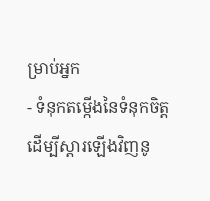ម្រាប់អ្នក
- ទំនុកតម្កើងនៃទំនុកចិត្តដើម្បីស្ដារឡើងវិញនូ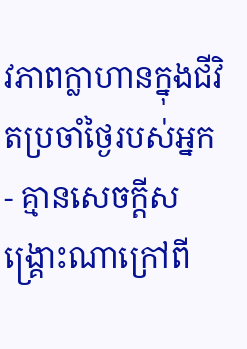វភាពក្លាហានក្នុងជីវិតប្រចាំថ្ងៃរបស់អ្នក
- គ្មានសេចក្ដីសង្គ្រោះណាក្រៅពី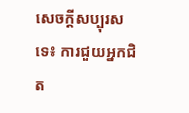សេចក្ដីសប្បុរសទេ៖ ការជួយអ្នកជិត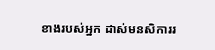ខាងរបស់អ្នក ដាស់មនសិការរ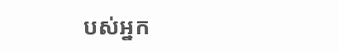បស់អ្នក